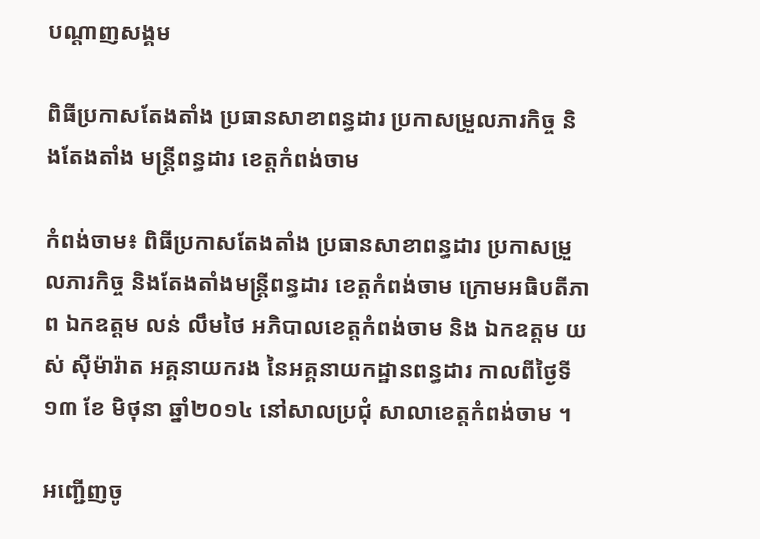បណ្តាញសង្គម

ពិធីប្រកាសតែងតាំង ប្រធានសាខាពន្ធដារ ប្រកាសម្រួលភារកិច្ច និងតែងតាំង មន្ត្រីពន្ធដារ ខេត្តកំពង់ចាម

កំពង់ចាម៖ ពិធីប្រកាសតែងតាំង ប្រធានសាខាពន្ធដារ ប្រកាសម្រួលភារកិច្ច និងតែងតាំងមន្ត្រីពន្ធដារ ខេត្តកំពង់ចាម ក្រោមអធិបតីភាព ឯកឧត្ដម លន់ លឹមថៃ អភិបាលខេត្តកំពង់ចាម និង ឯកឧត្ដម យស់ ស៊ីម៉ារ៉ាត អគ្គនាយករង នៃអគ្គនាយកដ្ឋានពន្ធដារ កាលពីថ្ងៃទី១៣ ខែ មិថុនា ឆ្នាំ២០១៤ នៅសាលប្រជុំ សាលាខេត្តកំពង់ចាម ។

អញ្ជើញចូ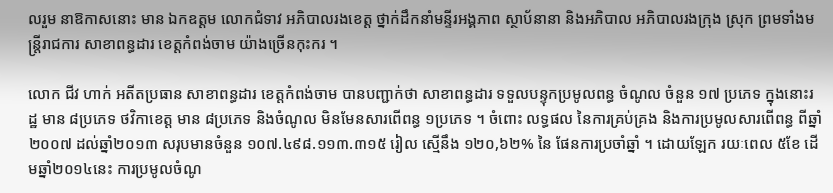លរួម នាឱកាសនោះ មាន ឯកឧត្ដម លោកជំទាវ អភិបាលរងខេត្ត ថ្នាក់ដឹកនាំមន្ទីរអង្គភាព ស្ថាប័នានា និងអភិបាល អភិបាលរងក្រុង ស្រុក ព្រមទាំងមន្ត្រីរាជការ សាខាពន្ធដារ ខេត្តកំពង់ចាម យ៉ាងច្រើនកុះករ ។

លោក ជីវ ហាក់ អតីតប្រធាន សាខាពន្ធដារ ខេត្តកំពង់ចាម បានបញ្ជាក់ថា សាខាពន្ធដារ ទទួលបន្ទុកប្រមូលពន្ធ ចំណូល ចំនួន ១៧ ប្រភេទ ក្នុងនោះរដ្ឋ មាន ៨ប្រភេទ ថវិកាខេត្ត មាន ៨ប្រភេទ និងចំណូល មិនមែនសារពើពន្ធ ១ប្រភេទ ។ ចំពោះ លទ្ធផល នៃការគ្រប់គ្រង និងការប្រមូលសារពើពន្ធ ពីឆ្នាំ២០០៧ ដល់ឆ្នាំ២០១៣ សរុបមានចំនួន ១០៧.៤៩៨.១១៣.៣១៥ រៀល ស្មើនឹង ១២០,៦២% នៃ ផែនការប្រចាំឆ្នាំ ។ ដោយឡែក រយៈពេល ៥ខែ ដើមឆ្នាំ២០១៤នេះ ការប្រមូលចំណូ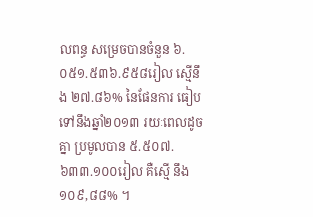លពន្ធ សម្រេចបានចំនួន ៦.០៥១.៥៣៦.៩៥៨រៀល ស្មើនឹង ២៧.៨៦% នៃផែនការ ធៀបទៅនឹងឆ្នាំ២០១៣ រយៈពេលដូចគ្នា ប្រមូលបាន ៥.៥០៧.៦៣៣.១០០រៀល គឺស្មើ នឹង ១០៩,៨៨% ។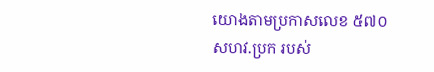យោងតាមប្រកាសលេខ ៥៧០សហវ.ប្រក របស់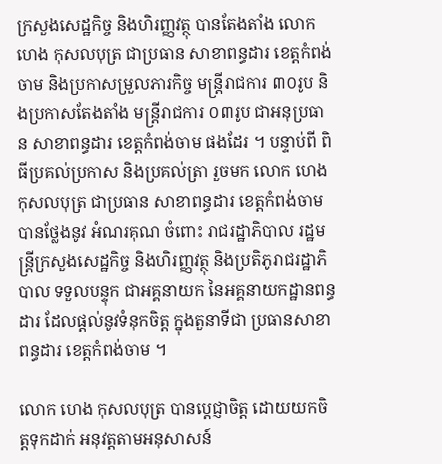ក្រសួងសេដ្ឋកិច្ច និងហិរញ្ញវត្ថុ បានតែងតាំង លោក ហេង កុសលបុត្រ ជាប្រធាន សាខាពន្ធដារ ខេត្តកំពង់ចាម និងប្រកាសម្រួលភារកិច្ច មន្ត្រីរាជការ ៣០រូប និងប្រកាសតែងតាំង មន្ត្រីរាជការ ០៣រូប ជាអនុប្រធាន សាខាពន្ធដារ ខេត្តកំពង់ចាម ផងដែរ ។ បន្ទាប់ពី ពិធីប្រគល់ប្រកាស និងប្រគល់ត្រា រួចមក លោក ហេង កុសលបុត្រ ជាប្រធាន សាខាពន្ធដារ ខេត្តកំពង់ចាម បានថ្លែងនូវ អំណរគុណ ចំពោះ រាជរដ្ឋាភិបាល រដ្ឋមន្ត្រីក្រសួងសេដ្ឋកិច្ច និងហិរញ្ញវត្ថុ និងប្រតិភូរាជរដ្ឋាភិបាល ទទួលបន្ទុក ជាអគ្គនាយក នៃអគ្គនាយកដ្ឋានពន្ធដារ ដែលផ្ដល់នូវទំនុកចិត្ត ក្នុងតួនាទីជា ប្រធានសាខាពន្ធដារ ខេត្តកំពង់ចាម ។

លោក ហេង កុសលបុត្រ បានប្ដេជ្ញាចិត្ត ដោយយកចិត្តទុកដាក់ អនុវត្តតាមអនុសាសន៍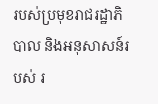របស់ប្រមុខរាជរដ្ឋាភិបាល និងអនុសាសន៍របស់ រ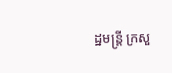ដ្ឋមន្ត្រី ក្រសួ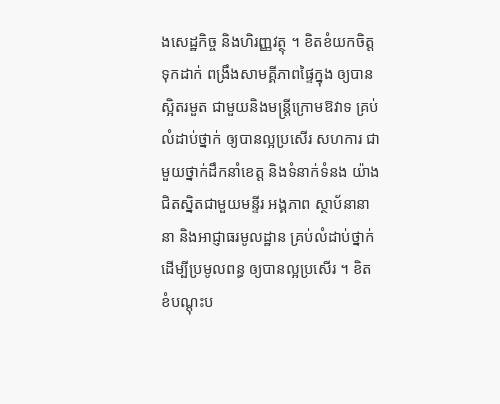ងសេដ្ឋកិច្ច និងហិរញ្ញវត្ថុ ។ ខិតខំយកចិត្តទុកដាក់ ពង្រឹងសាមគ្គីភាពផ្ទៃក្នុង ឲ្យបានស្អិតរមួត ជាមួយនិងមន្ត្រីក្រោមឱវាទ គ្រប់លំដាប់ថ្នាក់ ឲ្យបានល្អប្រសើរ សហការ ជាមួយថ្នាក់ដឹកនាំខេត្ត និងទំនាក់ទំនង យ៉ាងជិតស្និតជាមួយមន្ទីរ អង្គភាព ស្ថាប័នានានា និងអាជ្ញាធរមូលដ្ឋាន គ្រប់លំដាប់ថ្នាក់ ដើម្បីប្រមូលពន្ធ ឲ្យបានល្អប្រសើរ ។ ខិតខំបណ្ដុះប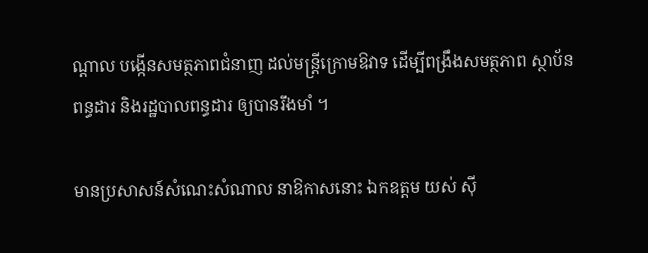ណ្ដាល បង្កើនសមត្ថភាពជំនាញ ដល់មន្ត្រីក្រោមឱវាទ ដើម្បីពង្រឹងសមត្ថភាព ស្ថាប័ន ពន្ធដារ និងរដ្ឋបាលពន្ធដារ ឲ្យបានរឹងមាំ ។

មានប្រសាសន៍សំណេះសំណាល នាឱកាសនោះ ឯកឧត្ដម យស់ ស៊ី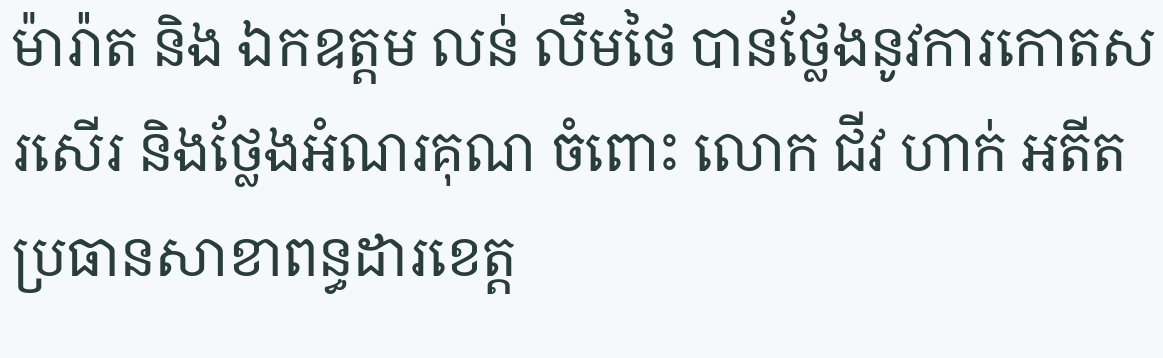ម៉ារ៉ាត និង ឯកឧត្ដម លន់ លឹមថៃ បានថ្លែងនូវការកោតសរសើរ និងថ្លែងអំណរគុណ ចំពោះ លោក ជីវ ហាក់ អតីតប្រធានសាខាពន្ធដារខេត្ត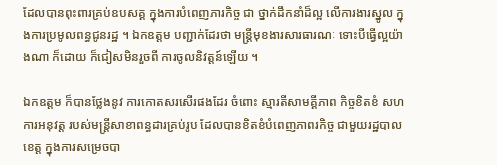ដែលបានពុះពារគ្រប់ឧបសគ្គ ក្នុងការបំពេញភារកិច្ច ជា ថ្នាក់ដឹកនាំដ៏ល្អ លើការងារស្នូល ក្នុងការប្រមូលពន្ធជូនរដ្ឋ ។ ឯកឧត្ដម បញ្ជាក់ដែរថា មន្ត្រីមុខងារសារធារណៈ ទោះបីធ្វើល្អយ៉ាងណា ក៏ដោយ ក៏ជៀសមិនរួចពី ការចូលនិវត្តន៍ឡើយ ។

ឯកឧត្ដម ក៏បានថ្លែងនូវ ការកោតសរសើរផងដែរ ចំពោះ ស្មារតីសាមគ្គីភាព កិច្ចខិតខំ សហការអនុវត្ត របស់មន្ត្រីសាខាពន្ធដារគ្រប់រូប ដែលបានខិតខំបំពេញភាពរកិច្ច ជាមួយរដ្ឋបាលខេត្ត ក្នុងការសម្រេចបា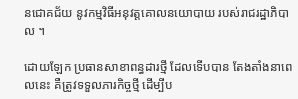នជោគជ័យ នូវកម្មវិធីអនុវត្តគោលនយោបាយ របស់រាជរដ្ឋាភិបាល ។

ដោយឡែក ប្រធានសាខាពន្ធដារថ្មី ដែលទើបបាន តែងតាំងនាពេលនេះ គឺត្រូវទទួលភារកិច្ចថ្មី ដើម្បីប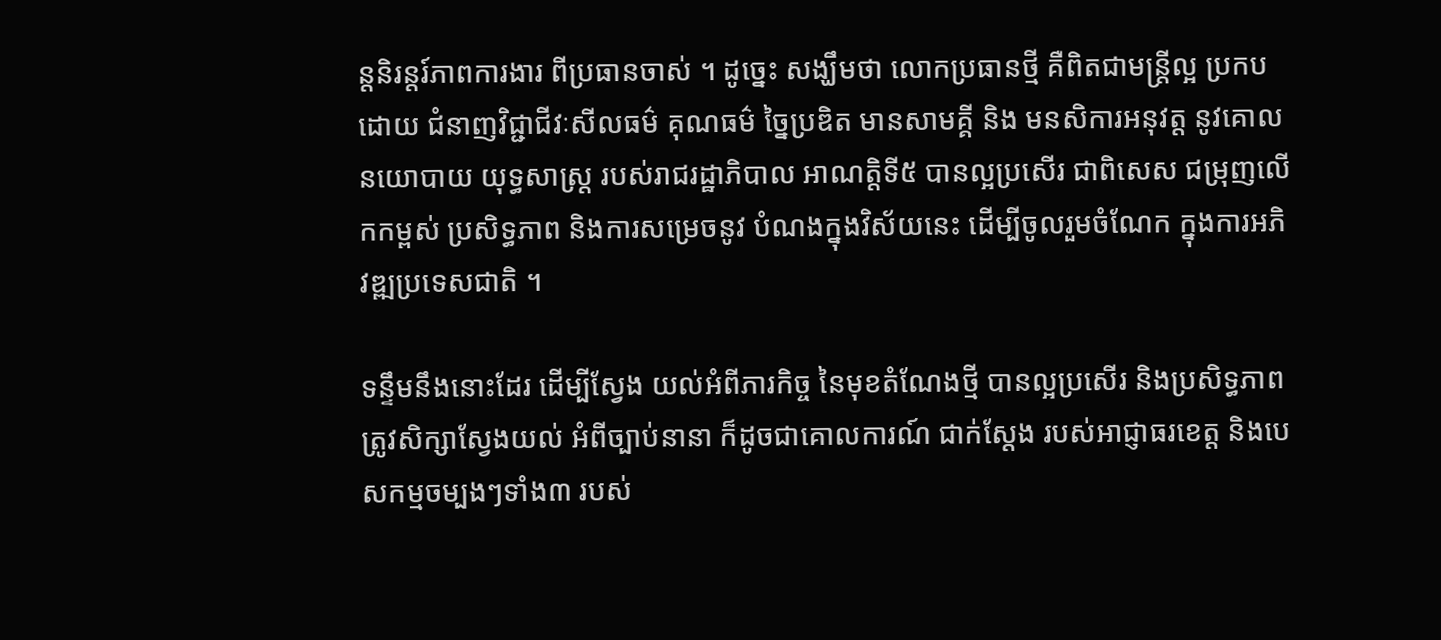ន្តនិរន្តរ៍ភាពការងារ ពីប្រធានចាស់ ។ ដូច្នេះ សង្ឃឹមថា លោកប្រធានថ្មី គឺពិតជាមន្ត្រីល្អ ប្រកបដោយ ជំនាញវិជ្ជាជីវៈសីលធម៌ គុណធម៌ ច្នៃប្រឌិត មានសាមគ្គី និង មនសិការអនុវត្ត នូវគោលនយោបាយ យុទ្ធសាស្ត្រ របស់រាជរដ្ឋាភិបាល អាណត្តិទី៥ បានល្អប្រសើរ ជាពិសេស ជម្រុញលើកកម្ពស់ ប្រសិទ្ធភាព និងការសម្រេចនូវ បំណងក្នុងវិស័យនេះ ដើម្បីចូលរួមចំណែក ក្នុងការអភិវឌ្ឍប្រទេសជាតិ ។

ទន្ទឹមនឹងនោះដែរ ដើម្បីស្វែង យល់អំពីភារកិច្ច នៃមុខតំណែងថ្មី បានល្អប្រសើរ និងប្រសិទ្ធភាព ត្រូវសិក្សាស្វែងយល់ អំពីច្បាប់នានា ក៏ដូចជាគោលការណ៍ ជាក់ស្ដែង របស់អាជ្ញាធរខេត្ត និងបេសកម្មចម្បងៗទាំង៣ របស់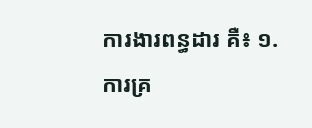ការងារពន្ធដារ គឺ៖ ១.ការគ្រ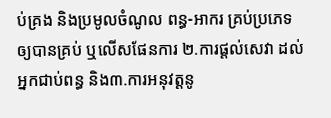ប់គ្រង និងប្រមូលចំណូល ពន្ធ-អាករ គ្រប់ប្រភេទ ឲ្យបានគ្រប់ ឬលើសផែនការ ២.ការផ្ដល់សេវា ដល់អ្នកជាប់ពន្ធ និង៣.ការអនុវត្តនូ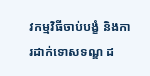វកម្មវិធីចាប់បង្ខំ និងការដាក់ទោសទណ្ឌ ដ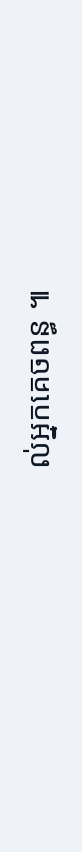ល់អ្នកគេចពន្ធ ៕